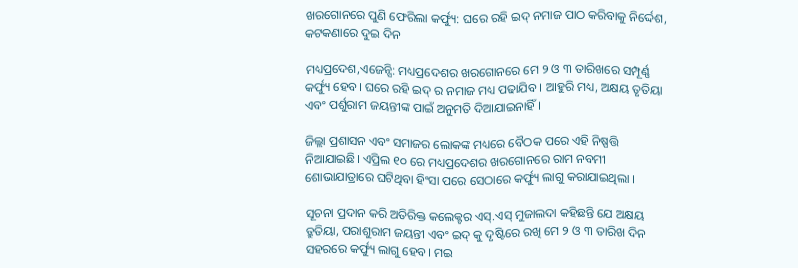ଖରଗୋନରେ ପୁଣି ଫେରିଲା କର୍ଫ୍ୟୁ: ଘରେ ରହି ଇଦ୍ ନମାଜ ପାଠ କରିବାକୁ ନିର୍ଦ୍ଦେଶ, କଟକଣାରେ ଦୁଇ ଦିନ

ମଧ୍ୟପ୍ରଦେଶ,ଏଜେନ୍ସି: ମଧ୍ୟପ୍ରଦେଶର ଖରଗୋନରେ ମେ ୨ ଓ ୩ ତାରିଖରେ ସମ୍ପୂର୍ଣ୍ଣ କର୍ଫ୍ୟୁ ହେବ। ଘରେ ରହି ଇଦ୍ ର ନମାଜ ମଧ୍ୟ ପଢାଯିବ । ଆହୁରି ମଧ୍ୟ, ଅକ୍ଷୟ ତୃତିୟା ଏବଂ ପର୍ଶୁରାମ ଜୟନ୍ତୀଙ୍କ ପାଇଁ ଅନୁମତି ଦିଆଯାଇନାହିଁ ।

ଜିଲ୍ଲା ପ୍ରଶାସନ ଏବଂ ସମାଜର ଲୋକଙ୍କ ମଧ୍ୟରେ ବୈଠକ ପରେ ଏହି ନିଷ୍ପତ୍ତି ନିଆଯାଇଛି। ଏପ୍ରିଲ ୧୦ ରେ ମଧ୍ୟପ୍ରଦେଶର ଖରଗୋନରେ ରାମ ନବମୀ ଶୋଭାଯାତ୍ରାରେ ଘଟିଥିବା ହିଂସା ପରେ ସେଠାରେ କର୍ଫ୍ୟୁ ଲାଗୁ କରାଯାଇଥିଲା ।

ସୂଚନା ପ୍ରଦାନ କରି ଅତିରିକ୍ତ କଲେକ୍ଟର ଏସ୍.ଏସ୍ ମୁଜାଲଦା କହିଛନ୍ତି ଯେ ଅକ୍ଷୟ ତ୍ରୁତିୟା, ପରାଶୁରାମ ଜୟନ୍ତୀ ଏବଂ ଇଦ୍ କୁ ଦୃଷ୍ଟିରେ ରଖି ମେ ୨ ଓ ୩ ତାରିଖ ଦିନ ସହରରେ କର୍ଫ୍ୟୁ ଲାଗୁ ହେବ। ମଇ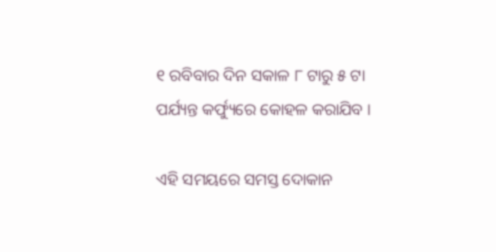୧ ରବିବାର ଦିନ ସକାଳ ୮ ଟାରୁ ୫ ଟା ପର୍ଯ୍ୟନ୍ତ କର୍ଫ୍ୟୁରେ କୋହଳ କରାଯିବ ।

ଏହି ସମୟରେ ସମସ୍ତ ଦୋକାନ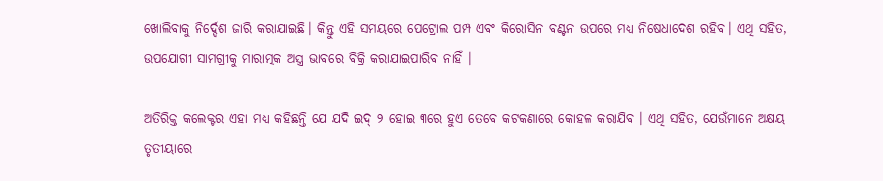ଖୋଲିବାକୁ ନିର୍ଦ୍ଦେଶ ଜାରି କରାଯାଇଛି। କିନ୍ତୁ ଏହି ସମୟରେ ପେଟ୍ରୋଲ ପମ୍ପ ଏବଂ କିରୋସିନ ବଣ୍ଟନ ଉପରେ ମଧ୍ୟ ନିଷେଧାଦେଶ ରହିବ। ଏଥି ସହିତ, ଉପଯୋଗୀ ସାମଗ୍ରୀକୁ ମାରାତ୍ମକ ଅସ୍ତ୍ର ଭାବରେ ବିକ୍ରି କରାଯାଇପାରିବ ନାହିଁ ।

ଅତିରିକ୍ତ କଲେକ୍ଟର ଏହା ମଧ୍ୟ କହିଛନ୍ତି ଯେ ଯଦି ଇଦ୍ ୨ ହୋଇ ୩ରେ ହୁଏ ତେବେ କଟକଣାରେ କୋହଳ କରାଯିବ । ଏଥି ସହିତ, ଯେଉଁମାନେ ଅକ୍ଷୟ ତୃତୀୟାରେ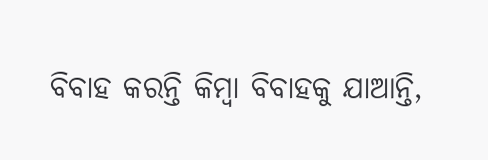ବିବାହ କରନ୍ତି କିମ୍ବା ବିବାହକୁ ଯାଆନ୍ତି,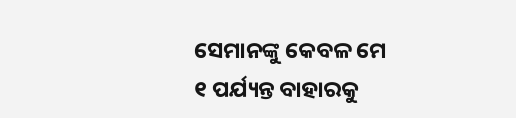ସେମାନଙ୍କୁ କେବଳ ମେ ୧ ପର୍ଯ୍ୟନ୍ତ ବାହାରକୁ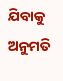ଯିବାକୁ ଅନୁମତି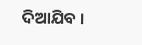ଦିଆଯିବ ।